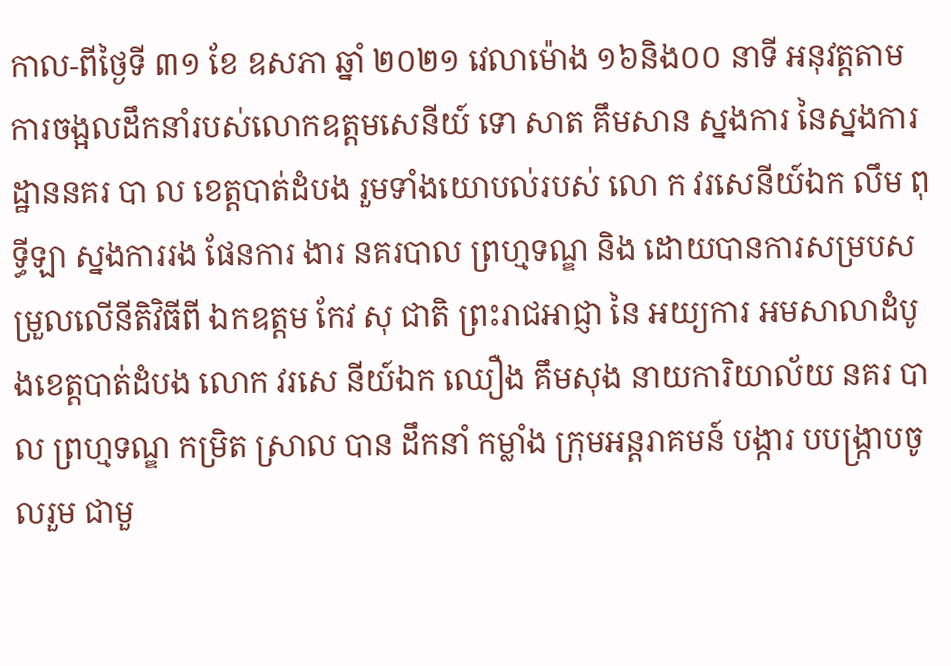កាល-ពីថ្ងៃទី ៣១ ខែ ឧសភា ឆ្នាំ ២០២១ វេលាម៉ោង ១៦និង០០ នាទី អនុវត្តតាមការចង្អលដឹកនាំរបស់លោកឧត្ដមសេនីយ៍ ទោ សាត គឹមសាន ស្នងការ នៃស្នងការដ្ឋាននគរ បា ល ខេត្តបាត់ដំបង រួមទាំងយោបល់របស់ លោ ក វរសេនីយ៍ឯក លឹម ពុទ្ធីឡា ស្នងការរង ផែនការ ងារ នគរបាល ព្រហ្មទណ្ឌ និង ដោយបានការសម្របសម្រួលលើនីតិវិធីពី ឯកឧត្តម កែវ សុ ជាតិ ព្រះរាជអាជ្ញា នៃ អយ្យការ អមសាលាដំបូងខេត្តបាត់ដំបង លោក វរសេ នីយ៍ឯក ឈឿង គឹមសុង នាយការិយាល័យ នគរ បាល ព្រហ្មទណ្ឌ កម្រិត ស្រាល បាន ដឹកនាំ កម្លាំង ក្រុមអន្តរាគមន៍ បង្ការ បបង្ក្រាបចូលរួម ជាមួ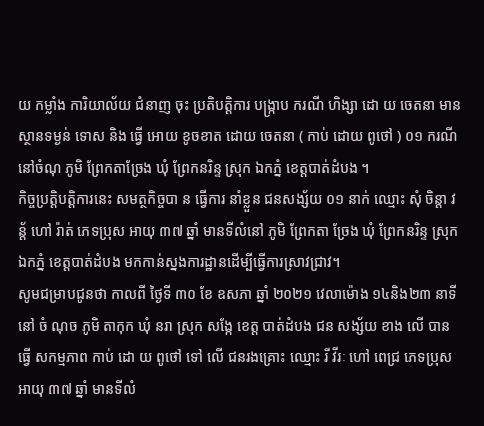យ កម្លាំង ការិយាល័យ ជំនាញ ចុះ ប្រតិបត្តិការ បង្ក្រាប ករណី ហិង្សា ដោ យ ចេតនា មាន ស្ថានទម្ងន់ ទោស និង ធ្វេី អោយ ខូចខាត ដោយ ចេតនា ( កាប់ ដោយ ពូថៅ ) ០១ ករណី នៅចំណុ ភូមិ ព្រែកតាច្រែង ឃុំ ព្រែកនរិន្ទ ស្រុក ឯកភ្នំ ខេត្តបាត់ដំបង ។
កិច្ចប្រត្តិបត្តិការនេះ សមត្ថកិច្ចបា ន ធ្វេីការ នាំខ្លួន ជនសង្ស័យ ០១ នាក់ ឈ្មោះ សុំ ចិន្តា វន្ត័ ហៅ រ៉ាត់ ភេទប្រុស អាយុ ៣៧ ឆ្នាំ មានទីលំនៅ ភូមិ ព្រែកតា ច្រែង ឃុំ ព្រែកនរិន្ទ ស្រុក ឯកភ្នំ ខេត្តបាត់ដំបង មកកាន់ស្នងការដ្ឋានដេីម្បីធ្វេីការស្រាវជ្រាវ។
សូមជម្រាបជូនថា កាលពី ថ្ងៃទី ៣០ ខែ ឧសភា ឆ្នាំ ២០២១ វេលាម៉ោង ១៤និង២៣ នាទី នៅ ចំ ណុច ភូមិ តាកុក ឃុំ នរា ស្រុក សង្កែ ខេត្ត បាត់ដំបង ជន សង្ស័យ ខាង លេី បាន ធ្វេី សកម្មភាព កាប់ ដោ យ ពូថៅ ទៅ លេី ជនរងគ្រោះ ឈ្មោះ រី វីរៈ ហៅ ពេជ្រ ភេទប្រុស អាយុ ៣៧ ឆ្នាំ មានទីលំ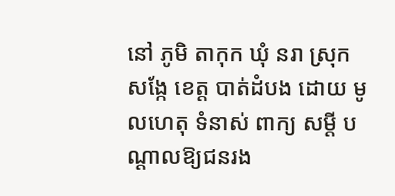នៅ ភូមិ តាកុក ឃុំ នរា ស្រុក សង្កែ ខេត្ត បាត់ដំបង ដោយ មូលហេតុ ទំនាស់ ពាក្យ សម្តី បណ្តាលឱ្យជនរង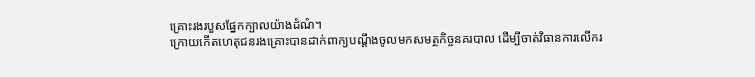គ្រោះរងរបួសផ្នែកក្បាលយ៉ាងដំណំ។
ក្រោយកេីតហេតុជនរងគ្រោះបានដាក់ពាក្យបណ្តឹងចូលមកសមត្ថកិច្ចនគរបាល ដេីម្បីចាត់វិធានការលេីករ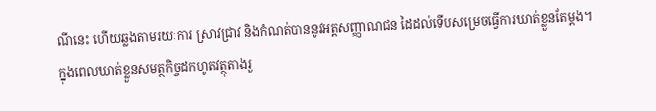ណីនេះ ហេីយឆ្លងតាមរយៈការ ស្រាវជ្រាវ និងកំណត់បាននូវអត្តសញ្ញាណជន ដៃដល់ទេីបសម្រេចធ្វេីការឃាត់ខ្លួនតែម្តង។
ក្នុងពេលឃាត់ខ្លួនសមត្ថកិច្ចដកហូតវត្ថុតាងរួ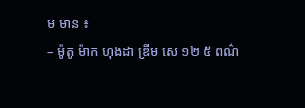ម មាន ៖
– ម៉ូតូ ម៉ាក ហុងដា ឌ្រីម សេ ១២ ៥ ពណ៌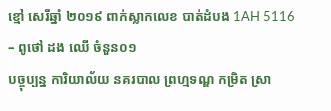ខ្មៅ សេរីឆ្នាំ ២០១៩ ពាក់ស្លាកលេខ បាត់ដំបង 1AH 5116
– ពូថៅ ដង ឈេី ចំនួន០១
បច្ចុប្បន្ន ការិយាល័យ នគរបាល ព្រហ្មទណ្ឌ កម្រិត ស្រា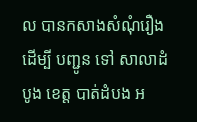ល បានកសាងសំណុំរឿង ដេីម្បី បញ្ជូន ទៅ សាលាដំបូង ខេត្ត បាត់ដំបង អ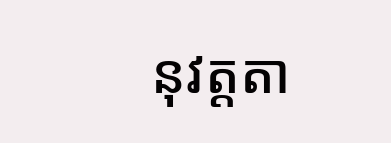នុវត្តតា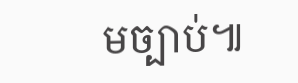មច្បាប់៕